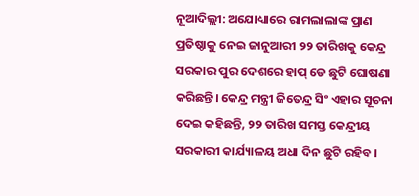ନୂଆଦିଲ୍ଲୀ: ଅଯୋଧ୍ୟାରେ ରାମଲାଲାଙ୍କ ପ୍ରାଣ ପ୍ରତିଷ୍ଠାକୁ ନେଇ ଜାନୁଆରୀ ୨୨ ତାରିଖକୁ କେନ୍ଦ୍ର ସରକାର ପୁର ଦେଶରେ ହାପ୍ ଡେ ଛୁଟି ଘୋଷଣା କରିଛନ୍ତି। କେନ୍ଦ୍ର ମନ୍ତ୍ରୀ ଜିତେନ୍ଦ୍ର ସିଂ ଏହାର ସୂଚନା ଦେଇ କହିଛନ୍ତି, ୨୨ ତାରିଖ ସମସ୍ତ କେନ୍ଦ୍ରୀୟ ସରକାରୀ କାର୍ଯ୍ୟାଳୟ ଅଧା ଦିନ ଛୁଟି ରହିବ।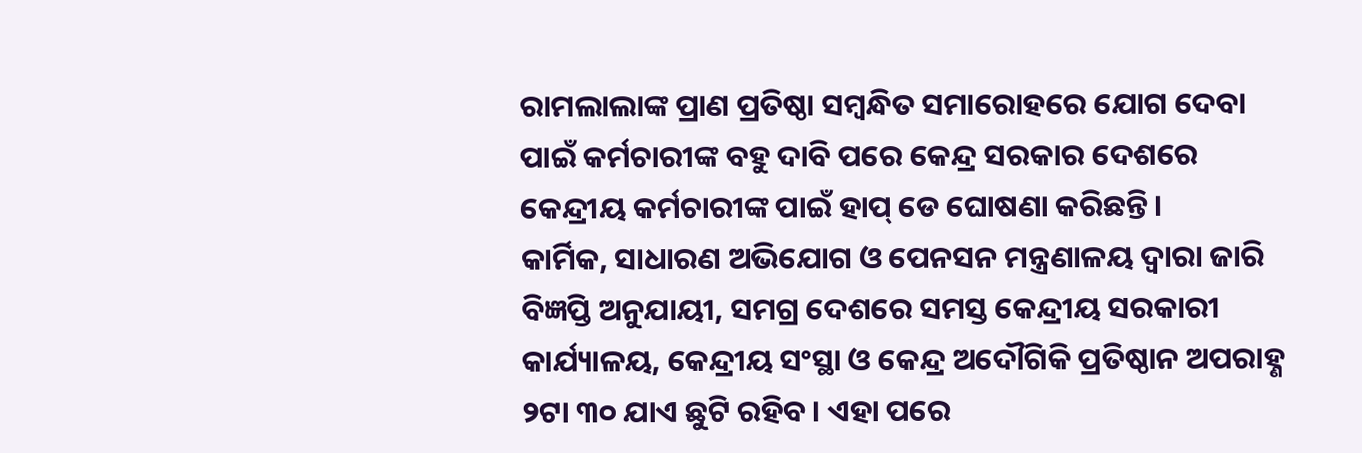ରାମଲାଲାଙ୍କ ପ୍ରାଣ ପ୍ରତିଷ୍ଠା ସମ୍ବନ୍ଧିତ ସମାରୋହରେ ଯୋଗ ଦେବା ପାଇଁ କର୍ମଚାରୀଙ୍କ ବହୁ ଦାବି ପରେ କେନ୍ଦ୍ର ସରକାର ଦେଶରେ କେନ୍ଦ୍ରୀୟ କର୍ମଚାରୀଙ୍କ ପାଇଁ ହାପ୍ ଡେ ଘୋଷଣା କରିଛନ୍ତି।
କାର୍ମିକ, ସାଧାରଣ ଅଭିଯୋଗ ଓ ପେନସନ ମନ୍ତ୍ରଣାଳୟ ଦ୍ଵାରା ଜାରି ବିଜ୍ଞପ୍ତି ଅନୁଯାୟୀ, ସମଗ୍ର ଦେଶରେ ସମସ୍ତ କେନ୍ଦ୍ରୀୟ ସରକାରୀ କାର୍ଯ୍ୟାଳୟ, କେନ୍ଦ୍ରୀୟ ସଂସ୍ଥା ଓ କେନ୍ଦ୍ର ଅଦୌଗିକି ପ୍ରତିଷ୍ଠାନ ଅପରାହ୍ଣ ୨ଟା ୩୦ ଯାଏ ଛୁଟି ରହିବ। ଏହା ପରେ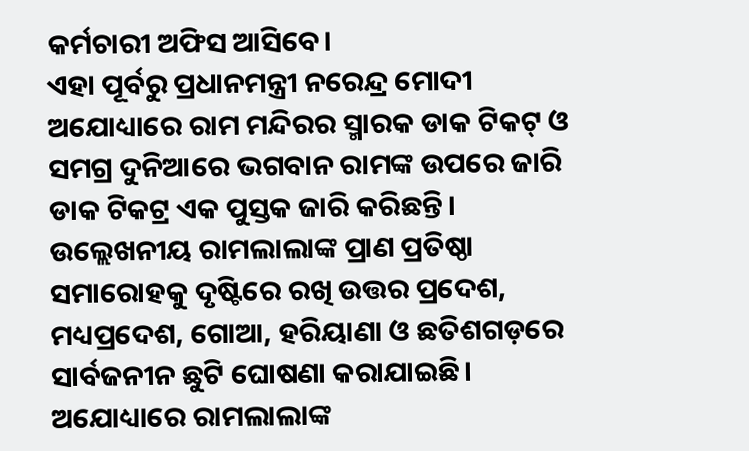କର୍ମଚାରୀ ଅଫିସ ଆସିବେ।
ଏହା ପୂର୍ବରୁ ପ୍ରଧାନମନ୍ତ୍ରୀ ନରେନ୍ଦ୍ର ମୋଦୀ ଅଯୋଧ୍ୟାରେ ରାମ ମନ୍ଦିରର ସ୍ମାରକ ଡାକ ଟିକଟ୍ ଓ ସମଗ୍ର ଦୁନିଆରେ ଭଗବାନ ରାମଙ୍କ ଉପରେ ଜାରି ଡାକ ଟିକଟ୍ର ଏକ ପୁସ୍ତକ ଜାରି କରିଛନ୍ତି। ଉଲ୍ଲେଖନୀୟ ରାମଲାଲାଙ୍କ ପ୍ରାଣ ପ୍ରତିଷ୍ଠା ସମାରୋହକୁ ଦୃଷ୍ଟିରେ ରଖି ଉତ୍ତର ପ୍ରଦେଶ, ମଧ୍ୟପ୍ରଦେଶ, ଗୋଆ, ହରିୟାଣା ଓ ଛତିଶଗଡ଼ରେ ସାର୍ବଜନୀନ ଛୁଟି ଘୋଷଣା କରାଯାଇଛି।
ଅଯୋଧ୍ୟାରେ ରାମଲାଲାଙ୍କ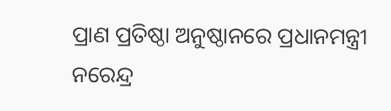ପ୍ରାଣ ପ୍ରତିଷ୍ଠା ଅନୁଷ୍ଠାନରେ ପ୍ରଧାନମନ୍ତ୍ରୀ ନରେନ୍ଦ୍ର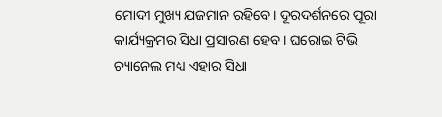ମୋଦୀ ମୁଖ୍ୟ ଯଜମାନ ରହିବେ। ଦୂରଦର୍ଶନରେ ପୂରା କାର୍ଯ୍ୟକ୍ରମର ସିଧା ପ୍ରସାରଣ ହେବ। ଘରୋଇ ଟିଭି ଚ୍ୟାନେଲ ମଧ୍ୟ ଏହାର ସିଧା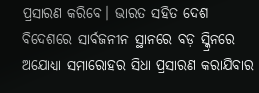ପ୍ରସାରଣ କରିବେ। ଭାରତ ସହିତ ଦେଶ ବିଦେଶରେ ସାର୍ବଜନୀନ ସ୍ଥାନରେ ବଡ଼ ସ୍କ୍ରିନରେ ଅଯୋଧ୍ୟା ସମାରୋହର ସିଧା ପ୍ରସାରଣ କରାଯିବାର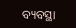ବ୍ୟବସ୍ଥା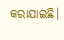କରାଯାଇଛି।